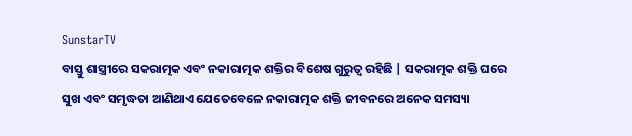SunstarTV
ବାସ୍ତୁ ଶାସ୍ତ୍ରୀରେ ସକରାତ୍ମକ ଏବଂ ନକାରାତ୍ମକ ଶକ୍ତିର ବିଶେଷ ଗୁରୁତ୍ୱ ରହିଛି | ସକରାତ୍ମକ ଶକ୍ତି ଘରେ ସୁଖ ଏବଂ ସମୃଦ୍ଧତା ଆଣିଥାଏ ଯେତେବେଳେ ନକାରାତ୍ମକ ଶକ୍ତି ଜୀବନରେ ଅନେକ ସମସ୍ୟା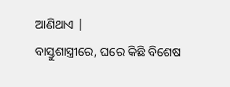ଆଣିଥାଏ |
ବାସ୍ତୁଶାସ୍ତ୍ରୀରେ, ଘରେ କିଛି ବିଶେଷ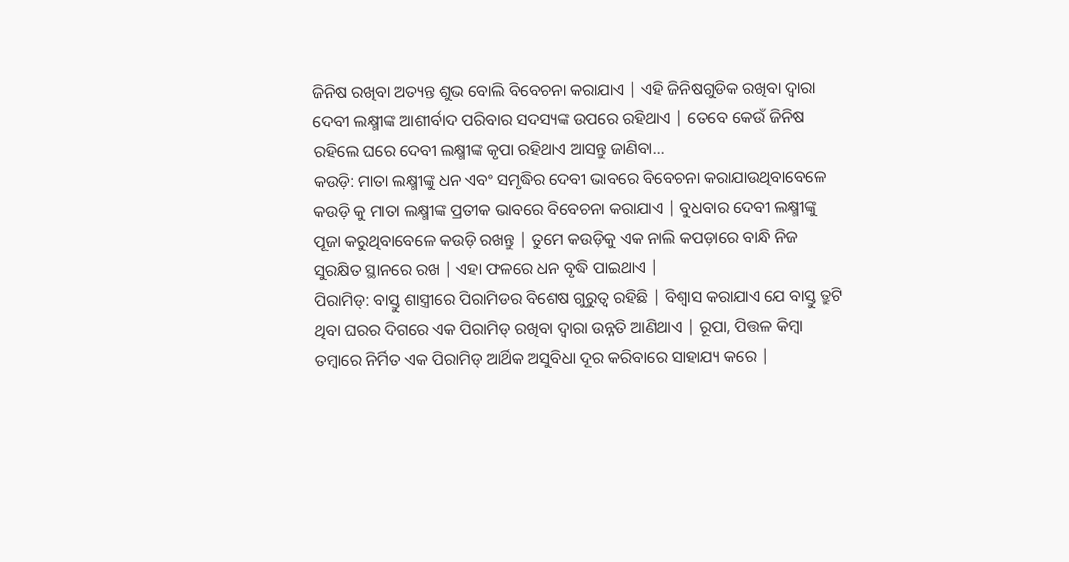ଜିନିଷ ରଖିବା ଅତ୍ୟନ୍ତ ଶୁଭ ବୋଲି ବିବେଚନା କରାଯାଏ | ଏହି ଜିନିଷଗୁଡିକ ରଖିବା ଦ୍ୱାରା ଦେବୀ ଲକ୍ଷ୍ମୀଙ୍କ ଆଶୀର୍ବାଦ ପରିବାର ସଦସ୍ୟଙ୍କ ଉପରେ ରହିଥାଏ | ତେବେ କେଉଁ ଜିନିଷ ରହିଲେ ଘରେ ଦେବୀ ଲକ୍ଷ୍ମୀଙ୍କ କୃପା ରହିଥାଏ ଆସନ୍ତୁ ଜାଣିବା…
କଉଡ଼ି: ମାତା ଲକ୍ଷ୍ମୀଙ୍କୁ ଧନ ଏବଂ ସମୃଦ୍ଧିର ଦେବୀ ଭାବରେ ବିବେଚନା କରାଯାଉଥିବାବେଳେ କଉଡ଼ି କୁ ମାତା ଲକ୍ଷ୍ମୀଙ୍କ ପ୍ରତୀକ ଭାବରେ ବିବେଚନା କରାଯାଏ | ବୁଧବାର ଦେବୀ ଲକ୍ଷ୍ମୀଙ୍କୁ ପୂଜା କରୁଥିବାବେଳେ କଉଡ଼ି ରଖନ୍ତୁ | ତୁମେ କଉଡ଼ିକୁ ଏକ ନାଲି କପଡ଼ାରେ ବାନ୍ଧି ନିଜ ସୁରକ୍ଷିତ ସ୍ଥାନରେ ରଖ | ଏହା ଫଳରେ ଧନ ବୃଦ୍ଧି ପାଇଥାଏ |
ପିରାମିଡ୍: ବାସ୍ତୁ ଶାସ୍ତ୍ରୀରେ ପିରାମିଡର ବିଶେଷ ଗୁରୁତ୍ୱ ରହିଛି | ବିଶ୍ୱାସ କରାଯାଏ ଯେ ବାସ୍ତୁ ତ୍ରୁଟି ଥିବା ଘରର ଦିଗରେ ଏକ ପିରାମିଡ୍ ରଖିବା ଦ୍ୱାରା ଉନ୍ନତି ଆଣିଥାଏ | ରୂପା, ପିତ୍ତଳ କିମ୍ବା ତମ୍ବାରେ ନିର୍ମିତ ଏକ ପିରାମିଡ୍ ଆର୍ଥିକ ଅସୁବିଧା ଦୂର କରିବାରେ ସାହାଯ୍ୟ କରେ |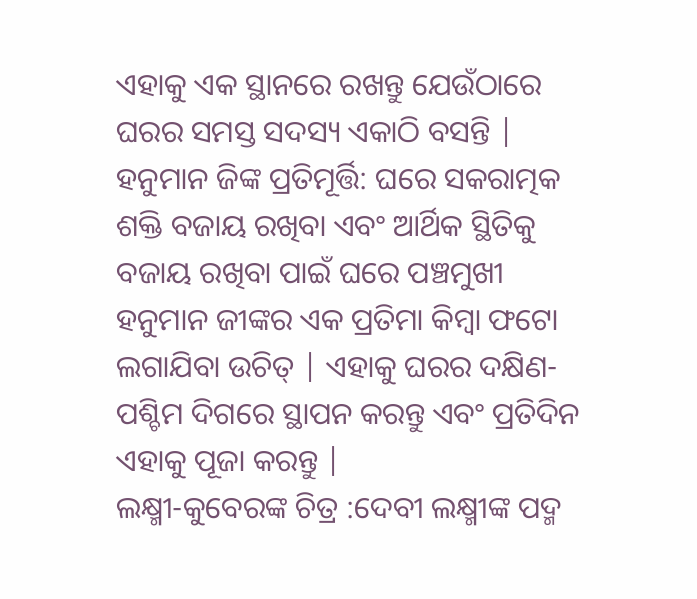ଏହାକୁ ଏକ ସ୍ଥାନରେ ରଖନ୍ତୁ ଯେଉଁଠାରେ ଘରର ସମସ୍ତ ସଦସ୍ୟ ଏକାଠି ବସନ୍ତି |
ହନୁମାନ ଜିଙ୍କ ପ୍ରତିମୂର୍ତ୍ତି: ଘରେ ସକରାତ୍ମକ ଶକ୍ତି ବଜାୟ ରଖିବା ଏବଂ ଆର୍ଥିକ ସ୍ଥିତିକୁ ବଜାୟ ରଖିବା ପାଇଁ ଘରେ ପଞ୍ଚମୁଖୀ ହନୁମାନ ଜୀଙ୍କର ଏକ ପ୍ରତିମା କିମ୍ବା ଫଟୋ ଲଗାଯିବା ଉଚିତ୍ | ଏହାକୁ ଘରର ଦକ୍ଷିଣ-ପଶ୍ଚିମ ଦିଗରେ ସ୍ଥାପନ କରନ୍ତୁ ଏବଂ ପ୍ରତିଦିନ ଏହାକୁ ପୂଜା କରନ୍ତୁ |
ଲକ୍ଷ୍ମୀ-କୁବେରଙ୍କ ଚିତ୍ର :ଦେବୀ ଲକ୍ଷ୍ମୀଙ୍କ ପଦ୍ମ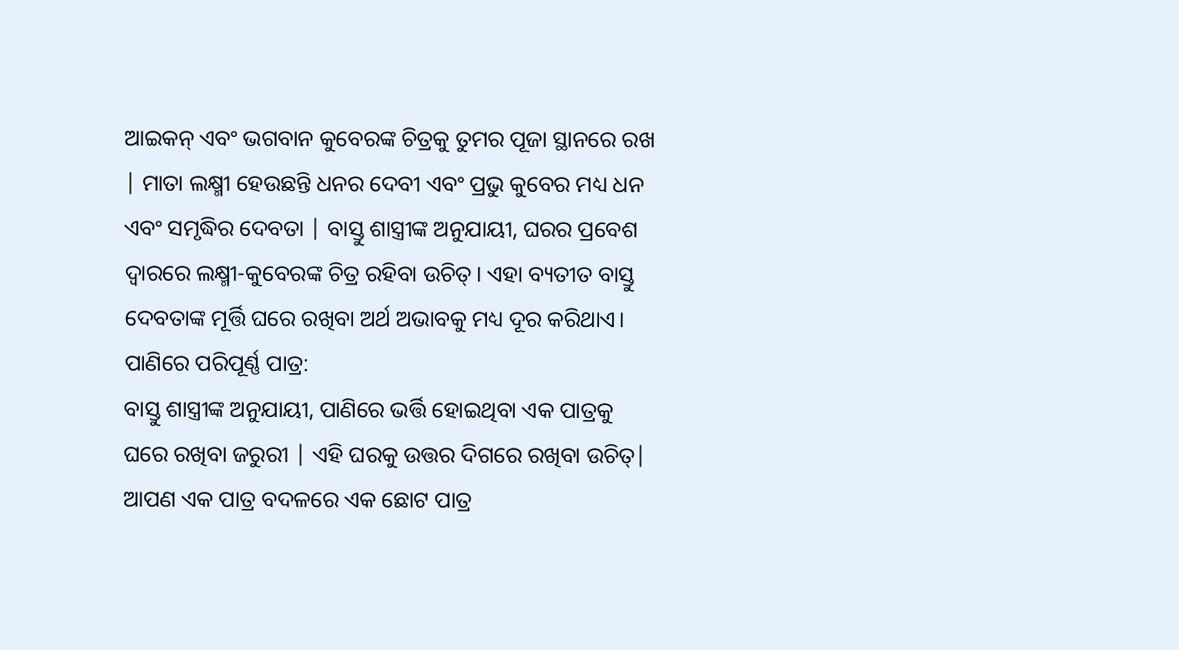ଆଇକନ୍ ଏବଂ ଭଗବାନ କୁବେରଙ୍କ ଚିତ୍ରକୁ ତୁମର ପୂଜା ସ୍ଥାନରେ ରଖ | ମାତା ଲକ୍ଷ୍ମୀ ହେଉଛନ୍ତି ଧନର ଦେବୀ ଏବଂ ପ୍ରଭୁ କୁବେର ମଧ୍ୟ ଧନ ଏବଂ ସମୃଦ୍ଧିର ଦେବତା | ବାସ୍ତୁ ଶାସ୍ତ୍ରୀଙ୍କ ଅନୁଯାୟୀ, ଘରର ପ୍ରବେଶ ଦ୍ୱାରରେ ଲକ୍ଷ୍ମୀ-କୁବେରଙ୍କ ଚିତ୍ର ରହିବା ଉଚିତ୍। ଏହା ବ୍ୟତୀତ ବାସ୍ତୁ ଦେବତାଙ୍କ ମୂର୍ତ୍ତି ଘରେ ରଖିବା ଅର୍ଥ ଅଭାବକୁ ମଧ୍ୟ ଦୂର କରିଥାଏ।
ପାଣିରେ ପରିପୂର୍ଣ୍ଣ ପାତ୍ର:
ବାସ୍ତୁ ଶାସ୍ତ୍ରୀଙ୍କ ଅନୁଯାୟୀ, ପାଣିରେ ଭର୍ତ୍ତି ହୋଇଥିବା ଏକ ପାତ୍ରକୁ ଘରେ ରଖିବା ଜରୁରୀ | ଏହି ଘରକୁ ଉତ୍ତର ଦିଗରେ ରଖିବା ଉଚିତ୍| ଆପଣ ଏକ ପାତ୍ର ବଦଳରେ ଏକ ଛୋଟ ପାତ୍ର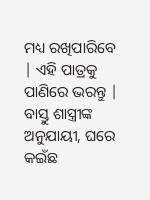ମଧ୍ୟ ରଖିପାରିବେ | ଏହି ପାତ୍ରକୁ ପାଣିରେ ଭରନ୍ତୁ | ବାସ୍ତୁ ଶାସ୍ତ୍ରୀଙ୍କ ଅନୁଯାୟୀ, ଘରେ କଇଁଛ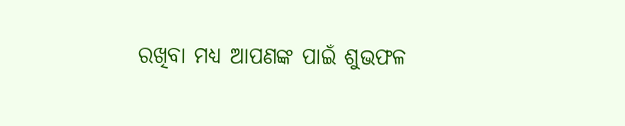ରଖିବା ମଧ୍ୟ ଆପଣଙ୍କ ପାଇଁ ଶୁଭଫଳ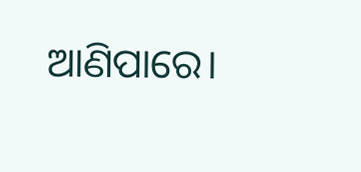ଆଣିପାରେ।